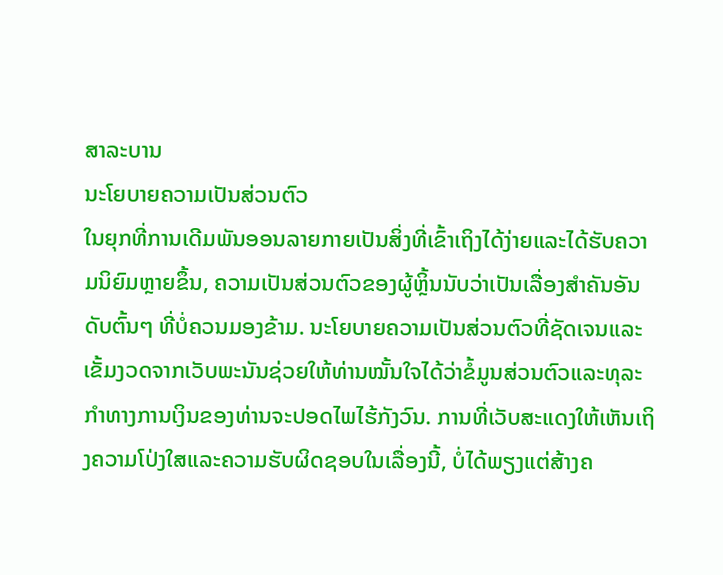ສາລະບານ
ນະໂຍບາຍຄວາມເປັນສ່ວນຕົວ
ໃນຍຸກທີ່ການເດີມພັນອອນລາຍກາຍເປັນສິ່ງທີ່ເຂົ້າເຖິງໄດ້ງ່າຍແລະໄດ້ຮັບຄວາມນິຍົມຫຼາຍຂຶ້ນ, ຄວາມເປັນສ່ວນຕົວຂອງຜູ້ຫຼິ້ນນັບວ່າເປັນເລື່ອງສຳຄັນອັນດັບຕົ້ນໆ ທີ່ບໍ່ຄວນມອງຂ້າມ. ນະໂຍບາຍຄວາມເປັນສ່ວນຕົວທີ່ຊັດເຈນແລະເຂັ້ມງວດຈາກເວັບພະນັນຊ່ວຍໃຫ້ທ່ານໝັ້ນໃຈໄດ້ວ່າຂໍ້ມູນສ່ວນຕົວແລະທຸລະກຳທາງການເງິນຂອງທ່ານຈະປອດໄພໄຮ້ກັງວົນ. ການທີ່ເວັບສະແດງໃຫ້ເຫັນເຖິງຄວາມໂປ່ງໃສແລະຄວາມຮັບຜິດຊອບໃນເລື່ອງນີ້, ບໍ່ໄດ້ພຽງແຕ່ສ້າງຄ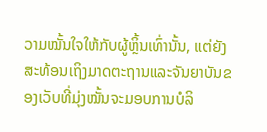ວາມໝັ້ນໃຈໃຫ້ກັບຜູ້ຫຼິ້ນເທົ່ານັ້ນ, ແຕ່ຍັງສະທ້ອນເຖິງມາດຕະຖານແລະຈັນຍາບັນຂອງເວັບທີ່ມຸ່ງໝັ້ນຈະມອບການບໍລິ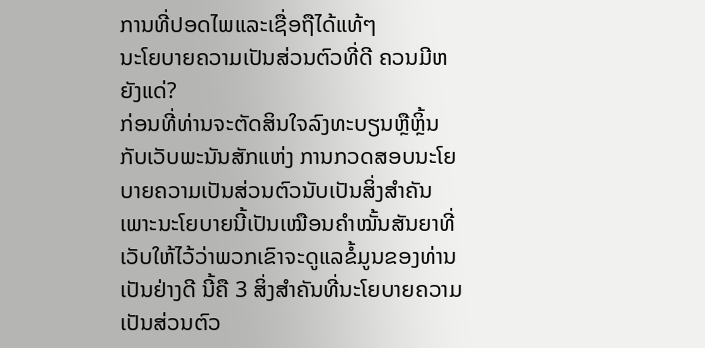ການທີ່ປອດໄພແລະເຊື່ອຖືໄດ້ແທ້ໆ
ນະໂຍບາຍຄວາມເປັນສ່ວນຕົວທີ່ດີ ຄວນມີຫຍັງແດ່?
ກ່ອນທີ່ທ່ານຈະຕັດສິນໃຈລົງທະບຽນຫຼືຫຼິ້ນກັບເວັບພະນັນສັກແຫ່ງ ການກວດສອບນະໂຍບາຍຄວາມເປັນສ່ວນຕົວນັບເປັນສິ່ງສຳຄັນ ເພາະນະໂຍບາຍນີ້ເປັນເໝືອນຄຳໝັ້ນສັນຍາທີ່ເວັບໃຫ້ໄວ້ວ່າພວກເຂົາຈະດູແລຂໍ້ມູນຂອງທ່ານເປັນຢ່າງດີ ນີ້ຄື 3 ສິ່ງສຳຄັນທີ່ນະໂຍບາຍຄວາມເປັນສ່ວນຕົວ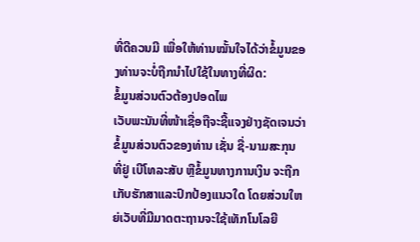ທີ່ດີຄວນມີ ເພື່ອໃຫ້ທ່ານໝັ້ນໃຈໄດ້ວ່າຂໍ້ມູນຂອງທ່ານຈະບໍ່ຖືກນຳໄປໃຊ້ໃນທາງທີ່ຜິດ:
ຂໍ້ມູນສ່ວນຕົວຕ້ອງປອດໄພ
ເວັບພະນັນທີ່ໜ້າເຊື່ອຖືຈະຊີ້ແຈງຢ່າງຊັດເຈນວ່າ ຂໍ້ມູນສ່ວນຕົວຂອງທ່ານ ເຊັ່ນ ຊື່-ນາມສະກຸນ ທີ່ຢູ່ ເບີໂທລະສັບ ຫຼືຂໍ້ມູນທາງການເງິນ ຈະຖືກເກັບຮັກສາແລະປົກປ້ອງແນວໃດ ໂດຍສ່ວນໃຫຍ່ເວັບທີ່ມີມາດຕະຖານຈະໃຊ້ເທັກໂນໂລຍີ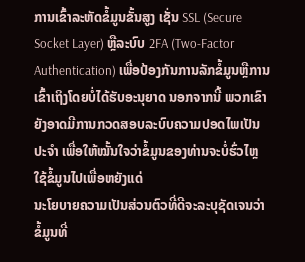ການເຂົ້າລະຫັດຂໍ້ມູນຂັ້ນສູງ ເຊັ່ນ SSL (Secure Socket Layer) ຫຼືລະບົບ 2FA (Two-Factor Authentication) ເພື່ອປ້ອງກັນການລັກຂໍ້ມູນຫຼືການເຂົ້າເຖິງໂດຍບໍ່ໄດ້ຮັບອະນຸຍາດ ນອກຈາກນີ້ ພວກເຂົາຍັງອາດມີການກວດສອບລະບົບຄວາມປອດໄພເປັນປະຈຳ ເພື່ອໃຫ້ໝັ້ນໃຈວ່າຂໍ້ມູນຂອງທ່ານຈະບໍ່ຮົ່ວໄຫຼ
ໃຊ້ຂໍ້ມູນໄປເພື່ອຫຍັງແດ່
ນະໂຍບາຍຄວາມເປັນສ່ວນຕົວທີ່ດີຈະລະບຸຊັດເຈນວ່າ ຂໍ້ມູນທີ່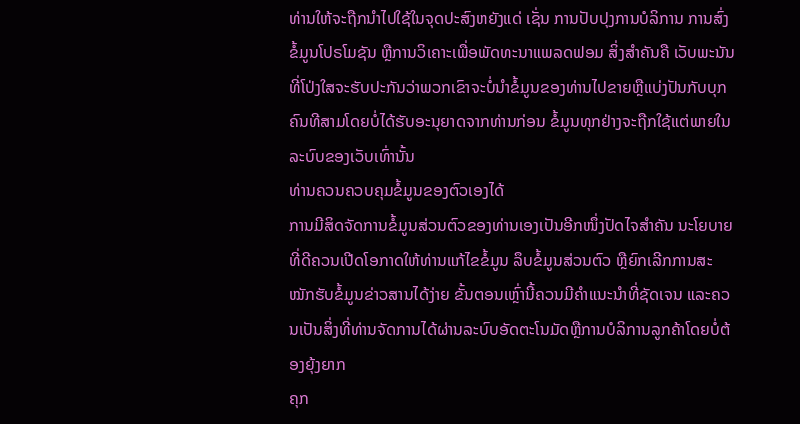ທ່ານໃຫ້ຈະຖືກນຳໄປໃຊ້ໃນຈຸດປະສົງຫຍັງແດ່ ເຊັ່ນ ການປັບປຸງການບໍລິການ ການສົ່ງຂໍ້ມູນໂປຣໂມຊັນ ຫຼືການວິເຄາະເພື່ອພັດທະນາແພລດຟອມ ສິ່ງສຳຄັນຄື ເວັບພະນັນທີ່ໂປ່ງໃສຈະຮັບປະກັນວ່າພວກເຂົາຈະບໍ່ນຳຂໍ້ມູນຂອງທ່ານໄປຂາຍຫຼືແບ່ງປັນກັບບຸກຄົນທີສາມໂດຍບໍ່ໄດ້ຮັບອະນຸຍາດຈາກທ່ານກ່ອນ ຂໍ້ມູນທຸກຢ່າງຈະຖືກໃຊ້ແຕ່ພາຍໃນລະບົບຂອງເວັບເທົ່ານັ້ນ
ທ່ານຄວນຄວບຄຸມຂໍ້ມູນຂອງຕົວເອງໄດ້
ການມີສິດຈັດການຂໍ້ມູນສ່ວນຕົວຂອງທ່ານເອງເປັນອີກໜຶ່ງປັດໄຈສຳຄັນ ນະໂຍບາຍທີ່ດີຄວນເປີດໂອກາດໃຫ້ທ່ານແກ້ໄຂຂໍ້ມູນ ລຶບຂໍ້ມູນສ່ວນຕົວ ຫຼືຍົກເລີກການສະໝັກຮັບຂໍ້ມູນຂ່າວສານໄດ້ງ່າຍ ຂັ້ນຕອນເຫຼົ່ານີ້ຄວນມີຄຳແນະນຳທີ່ຊັດເຈນ ແລະຄວນເປັນສິ່ງທີ່ທ່ານຈັດການໄດ້ຜ່ານລະບົບອັດຕະໂນມັດຫຼືການບໍລິການລູກຄ້າໂດຍບໍ່ຕ້ອງຍຸ້ງຍາກ
ຄຸກ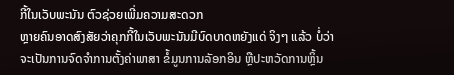ກີ້ໃນເວັບພະນັນ ຕົວຊ່ວຍເພີ່ມຄວາມສະດວກ
ຫຼາຍຄົນອາດສົງສັຍວ່າຄຸກກີ້ໃນເວັບພະນັນມີບົດບາດຫຍັງແດ່ ຈິງໆ ແລ້ວ ບໍ່ວ່າຈະເປັນການຈົດຈຳການຕັ້ງຄ່າພາສາ ຂໍ້ມູນການລັອກອິນ ຫຼືປະຫວັດການຫຼິ້ນ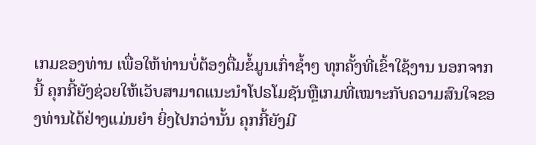ເກມຂອງທ່ານ ເພື່ອໃຫ້ທ່ານບໍ່ຕ້ອງຕື່ມຂໍ້ມູນເກົ່າຊ້ຳໆ ທຸກຄັ້ງທີ່ເຂົ້າໃຊ້ງານ ນອກຈາກນີ້ ຄຸກກີ້ຍັງຊ່ວຍໃຫ້ເວັບສາມາດແນະນຳໂປຣໂມຊັນຫຼືເກມທີ່ເໝາະກັບຄວາມສົນໃຈຂອງທ່ານໄດ້ຢ່າງແມ່ນຍຳ ຍິ່ງໄປກວ່ານັ້ນ ຄຸກກີ້ຍັງມີ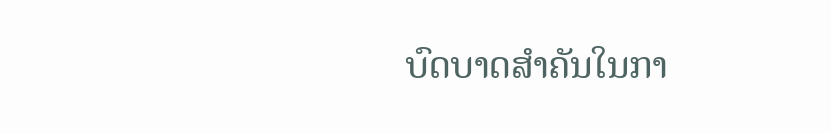ບົດບາດສຳຄັນໃນກາ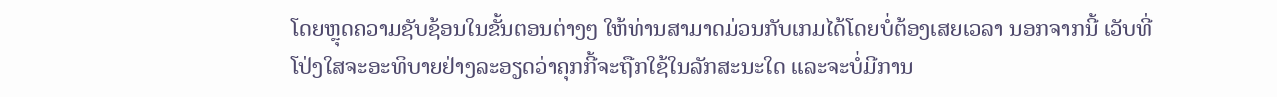ໂດຍຫຼຸດຄວາມຊັບຊ້ອນໃນຂັ້ນຕອນຕ່າງໆ ໃຫ້ທ່ານສາມາດມ່ວນກັບເກມໄດ້ໂດຍບໍ່ຕ້ອງເສຍເວລາ ນອກຈາກນີ້ ເວັບທີ່ໂປ່ງໃສຈະອະທິບາຍຢ່າງລະອຽດວ່າຄຸກກີ້ຈະຖືກໃຊ້ໃນລັກສະນະໃດ ແລະຈະບໍ່ມີການ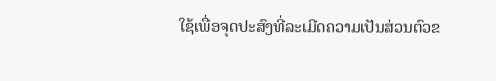ໃຊ້ເພື່ອຈຸດປະສົງທີ່ລະເມີດຄວາມເປັນສ່ວນຕົວຂ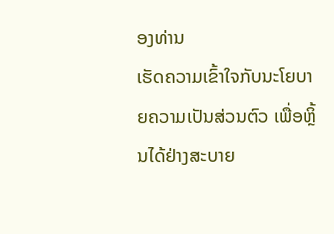ອງທ່ານ
ເຮັດຄວາມເຂົ້າໃຈກັບນະໂຍບາຍຄວາມເປັນສ່ວນຕົວ ເພື່ອຫຼິ້ນໄດ້ຢ່າງສະບາຍ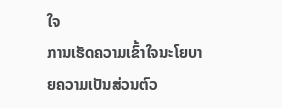ໃຈ
ການເຮັດຄວາມເຂົ້າໃຈນະໂຍບາຍຄວາມເປັນສ່ວນຕົວ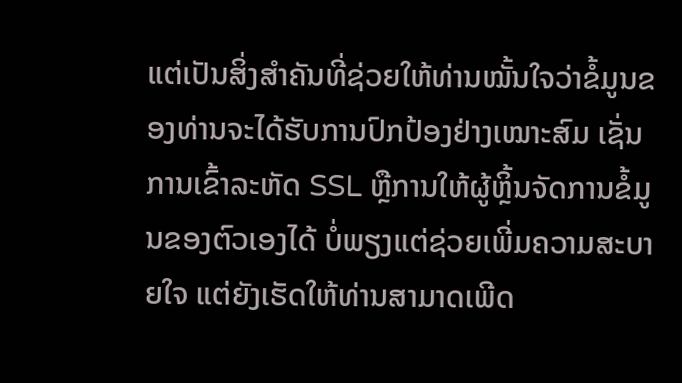ແຕ່ເປັນສິ່ງສຳຄັນທີ່ຊ່ວຍໃຫ້ທ່ານໝັ້ນໃຈວ່າຂໍ້ມູນຂອງທ່ານຈະໄດ້ຮັບການປົກປ້ອງຢ່າງເໝາະສົມ ເຊັ່ນ ການເຂົ້າລະຫັດ SSL ຫຼືການໃຫ້ຜູ້ຫຼິ້ນຈັດການຂໍ້ມູນຂອງຕົວເອງໄດ້ ບໍ່ພຽງແຕ່ຊ່ວຍເພີ່ມຄວາມສະບາຍໃຈ ແຕ່ຍັງເຮັດໃຫ້ທ່ານສາມາດເພີດ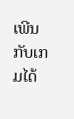ເພີນກັບເກມໄດ້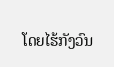ໂດຍໄຮ້ກັງວົນ